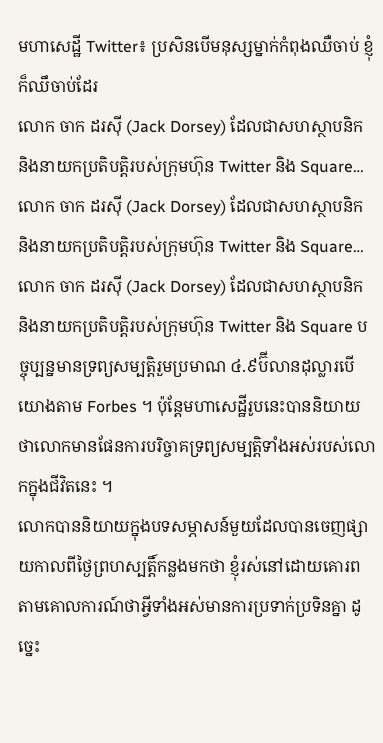មហាសេដ្ឋី Twitter៖ ប្រសិនបើមនុស្សម្នាក់កំពុងឈឺចាប់ ខ្ញុំក៏ឈឹចាប់ដែរ
លោក ចាក ដរស៊ី (Jack Dorsey) ដែលជាសហស្ថាបនិក និងនាយកប្រតិបត្តិរបស់ក្រុមហ៊ុន Twitter និង Square…
លោក ចាក ដរស៊ី (Jack Dorsey) ដែលជាសហស្ថាបនិក និងនាយកប្រតិបត្តិរបស់ក្រុមហ៊ុន Twitter និង Square…
លោក ចាក ដរស៊ី (Jack Dorsey) ដែលជាសហស្ថាបនិក និងនាយកប្រតិបត្តិរបស់ក្រុមហ៊ុន Twitter និង Square បច្ចុប្បន្នមានទ្រព្យសម្បត្តិរួមប្រមាណ ៤.៩ប៊ីលានដុល្លារបើយោងតាម Forbes ។ ប៉ុន្តែមហាសេដ្ឋីរូបនេះបាននិយាយថាលោកមានផែនការបរិច្ចាគទ្រព្យសម្បត្តិទាំងអស់របស់លោកក្នុងជីវិតនេះ ។
លោកបាននិយាយក្នុងបទសម្ភាសន៍មួយដែលបានចេញផ្សាយកាលពីថ្ងៃព្រហស្បត្តិ៍កន្លងមកថា ខ្ញុំរស់នៅដោយគោរពតាមគោលការណ៍ថាអ្វីទាំងអស់មានការប្រទាក់ប្រទិនគ្នា ដូច្នេះ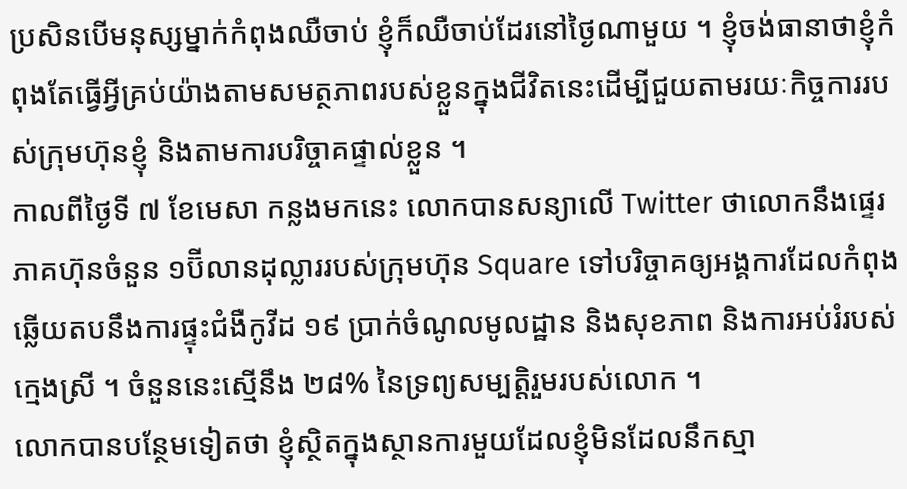ប្រសិនបើមនុស្សម្នាក់កំពុងឈឺចាប់ ខ្ញុំក៏ឈឺចាប់ដែរនៅថ្ងៃណាមួយ ។ ខ្ញុំចង់ធានាថាខ្ញុំកំពុងតែធ្វើអ្វីគ្រប់យ៉ាងតាមសមត្ថភាពរបស់ខ្លួនក្នុងជីវិតនេះដើម្បីជួយតាមរយៈកិច្ចការរបស់ក្រុមហ៊ុនខ្ញុំ និងតាមការបរិច្ចាគផ្ទាល់ខ្លួន ។
កាលពីថ្ងៃទី ៧ ខែមេសា កន្លងមកនេះ លោកបានសន្យាលើ Twitter ថាលោកនឹងផ្ទេរភាគហ៊ុនចំនួន ១ប៊ីលានដុល្លាររបស់ក្រុមហ៊ុន Square ទៅបរិច្ចាគឲ្យអង្គការដែលកំពុងឆ្លើយតបនឹងការផ្ទុះជំងឺកូវីដ ១៩ ប្រាក់ចំណូលមូលដ្ឋាន និងសុខភាព និងការអប់រំរបស់ក្មេងស្រី ។ ចំនួននេះស្មើនឹង ២៨% នៃទ្រព្យសម្បត្តិរួមរបស់លោក ។
លោកបានបន្ថែមទៀតថា ខ្ញុំស្ថិតក្នុងស្ថានការមួយដែលខ្ញុំមិនដែលនឹកស្មា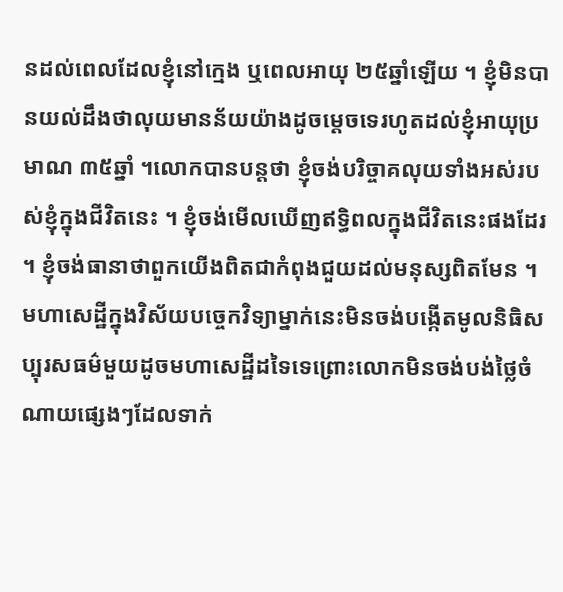នដល់ពេលដែលខ្ញុំនៅក្មេង ឬពេលអាយុ ២៥ឆ្នាំឡើយ ។ ខ្ញុំមិនបានយល់ដឹងថាលុយមានន័យយ៉ាងដូចម្តេចទេរហូតដល់ខ្ញុំអាយុប្រមាណ ៣៥ឆ្នាំ ។លោកបានបន្តថា ខ្ញុំចង់បរិច្ចាគលុយទាំងអស់របស់ខ្ញុំក្នុងជីវិតនេះ ។ ខ្ញុំចង់មើលឃើញឥទ្ធិពលក្នុងជីវិតនេះផងដែរ ។ ខ្ញុំចង់ធានាថាពួកយើងពិតជាកំពុងជួយដល់មនុស្សពិតមែន ។
មហាសេដ្ឋីក្នុងវិស័យបច្ចេកវិទ្យាម្នាក់នេះមិនចង់បង្កើតមូលនិធិសប្បុរសធម៌មួយដូចមហាសេដ្ឋីដទៃទេព្រោះលោកមិនចង់បង់ថ្លៃចំណាយផ្សេងៗដែលទាក់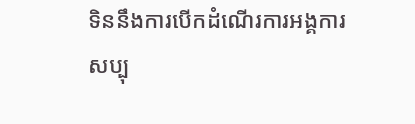ទិននឹងការបើកដំណើរការអង្គការសប្បុ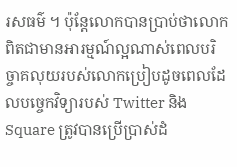រសធម៌ ។ ប៉ុន្តែលោកបានប្រាប់ថាលោកពិតជាមានអារម្មណ៍ល្អណាស់ពេលបរិច្ចាគលុយរបស់លោកប្រៀបដូចពេលដែលបច្ចេកវិទ្យារបស់ Twitter និង Square ត្រូវបានប្រើប្រាស់ដំ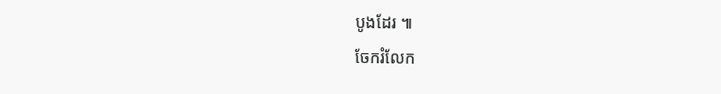បូងដែរ ៕
ចែករំលែក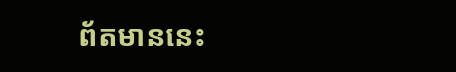ព័តមាននេះ